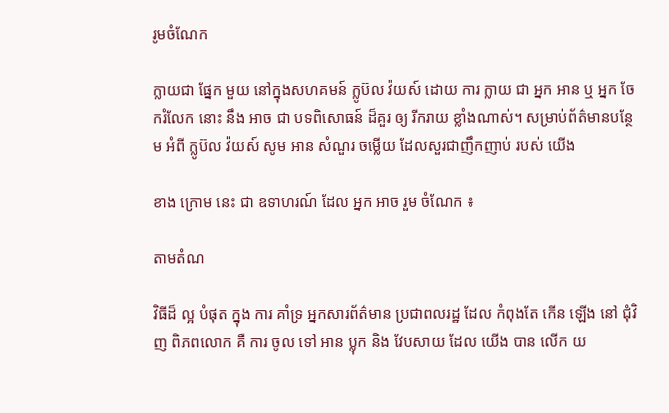រូមចំណែក

ក្លាយជា ផ្នែក មួយ នៅក្នុងសហគមន៍ ក្លូប៊ល វ៉យស៍ ដោយ ការ ក្លាយ ជា អ្នក អាន ឬ អ្នក ចែករំលែក នោះ នឹង អាច ជា បទពិសោធន៍ ដ៏គួរ ឲ្យ រីករាយ ខ្លាំងណាស់។ សម្រាប់ព័ត៌មានបន្ថែម អំពី ក្លូប៊ល វ៉យស៍ សូម អាន សំណួរ ចម្លើយ ដែលសួរជាញឹកញាប់ របស់ យើង

ខាង ក្រោម នេះ ជា ឧទាហរណ៍ ដែល អ្នក អាច រួម ចំណែក ៖

តាមតំណ

វិធីដ៏ ល្អ បំផុត ក្នុង ការ គាំទ្រ អ្នកសារព័ត៌មាន ប្រជាពលរដ្ឋ ដែល កំពុងតែ កើន ឡើង នៅ ជុំវិញ ពិភពលោក គឺ ការ ចូល ទៅ អាន ប្លុក និង វែបសាយ ដែល យើង បាន លើក យ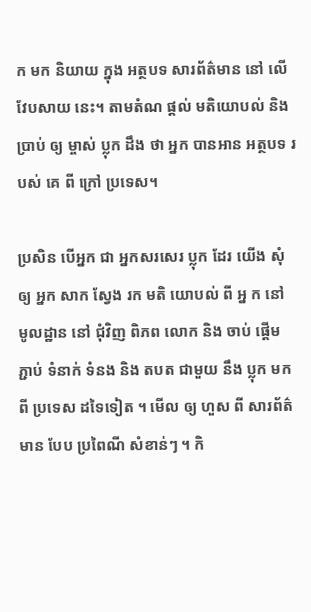ក មក និយាយ ក្នុង អត្ថបទ សារព័ត៌មាន នៅ លើ វែបសាយ នេះ។ តាមតំណ ផ្តល់ មតិយោបល់ និង ប្រាប់ ឲ្យ ម្ចាស់ ប្លុក ដឹង ថា អ្នក បានអាន អត្ថបទ របស់ គេ ពី ក្រៅ ប្រទេស។

ប្រសិន បើអ្នក ជា អ្នកសរសេរ ប្លុក ដែរ យើង សុំ ឲ្យ អ្នក សាក ស្វែង រក មតិ យោបល់ ពី អ្ន ក នៅ មូលដ្ឋាន នៅ ជុំវិញ ពិភព លោក និង ចាប់ ផ្តើម ភ្ជាប់ ទំនាក់ ទំនង និង តបត ជាមួយ នឹង ប្លុក មក ពី ប្រទេស ដទៃទៀត ។ មើល ឲ្យ ហួស ពី សារព័ត៌មាន បែប ប្រពៃណី សំខាន់ៗ ។ កិ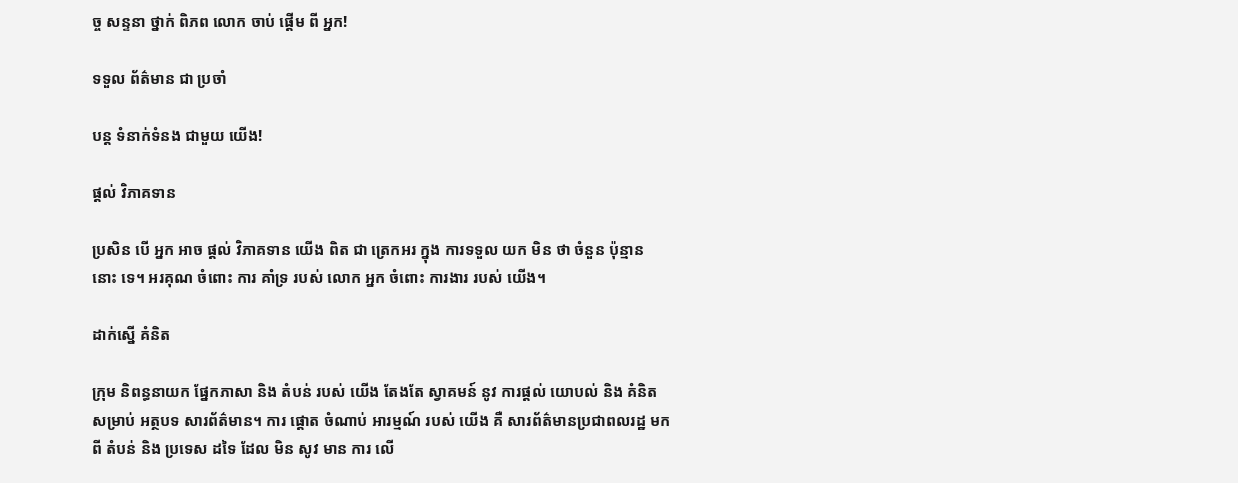ច្ច សន្ទនា ថ្នាក់ ពិភព លោក ចាប់ ផ្តើម ពី អ្នក!

ទទួល ព័ត៌មាន ជា ប្រចាំ

បន្ត ទំនាក់ទំនង ជាមួយ យើង!

ផ្ដល់ វិភាគទាន

ប្រសិន បើ អ្នក អាច ផ្តល់ វិភាគទាន យើង ពិត ជា ត្រេកអរ ក្នុង ការទទួល យក មិន ថា ចំនួន ប៉ុន្មាន នោះ ទេ។ អរគុណ ចំពោះ ការ គាំទ្រ របស់ លោក អ្នក ចំពោះ ការងារ របស់ យើង។

ដាក់ស្នើ គំនិត

ក្រុម និពន្ធនាយក ផ្នែកភាសា និង តំបន់ របស់ យើង តែងតែ ស្វាគមន៍ នូវ ការផ្តល់ យោបល់ និង គំនិត សម្រាប់ អត្ថបទ សារព័ត៌មាន។ ការ ផ្តោត ចំណាប់ អារម្មណ៍ របស់ យើង គឺ សារព័ត៌មានប្រជាពលរដ្ឋ មក ពី តំបន់ និង ប្រទេស ដទៃ ដែល មិន សូវ មាន ការ លើ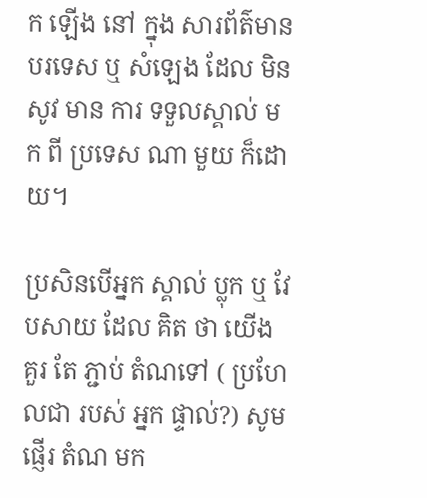ក ឡើង នៅ ក្នុង សារព័ត៌មាន បរទេស ឬ សំឡេង ដែល មិន សូវ មាន ការ ទទួលស្គាល់ មក ពី ប្រទេស ណា មួយ ក៏ដោយ។

ប្រសិនបើអ្នក ស្គាល់ ប្លុក ឬ វែបសាយ ដែល គិត ថា យើង គួរ តែ ភ្ជាប់ តំណទៅ ( ប្រហែលជា របស់ អ្នក ផ្ទាល់?) សូម ផ្ញើរ តំណ មក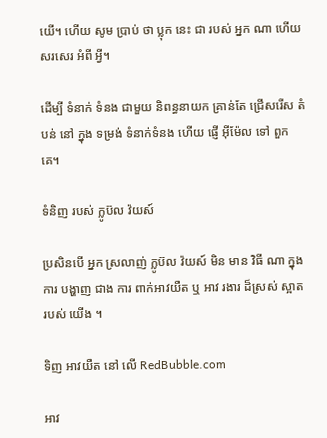យើ។ ហើយ សូម ប្រាប់ ថា ប្លុក នេះ ជា របស់ អ្នក ណា ហើយ សរសេរ អំពី អ្វី។

ដើម្បី ទំនាក់ ទំនង ជាមួយ និពន្ធនាយក គ្រាន់តែ ជ្រើសរើស តំបន់ នៅ ក្នុង ទម្រង់ ទំនាក់ទំនង ហើយ ផ្ញើ អ៊ីម៉ែល ទៅ ពួក គេ។

ទំនិញ របស់ ក្លូប៊ល វ៉យស៍

ប្រសិនបើ អ្នក ស្រលាញ់ ក្លូប៊ល វ៉យស៍ មិន មាន វិធី ណា ក្នុង ការ បង្ហាញ ជាង ការ ពាក់អាវយឺត ឬ អាវ រងារ ដ៏ស្រស់ ស្អាត របស់ យើង ។

ទិញ អាវយឺត នៅ លើ RedBubble.com

អាវ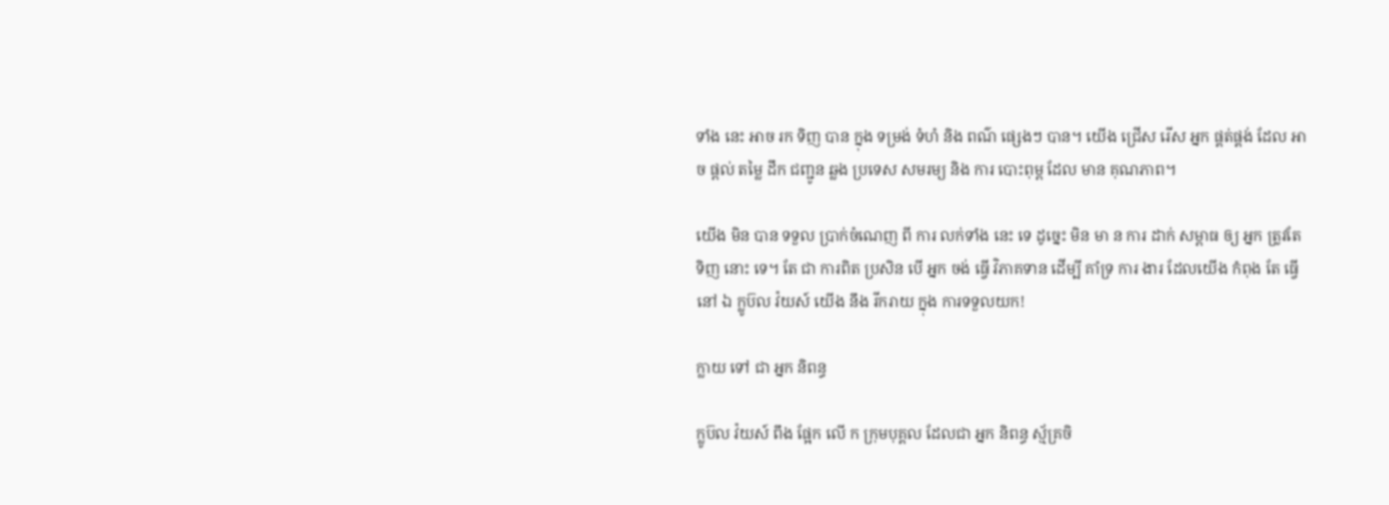ទាំង នេះ អាច រក ទិញ បាន ក្នុង ទម្រង់ ទំហំ និង ពណ៌ ផ្សេងៗ បាន។ យើង ជ្រើស រើស អ្នក ផ្គត់ផ្គង់ ដែល អាច ផ្តល់ តម្លៃ ដឹក ជញ្ជូន ឆ្លង ប្រទេស សមរម្យ និង ការ បោះពុម្ព ដែល មាន គុណភាព។

យើង មិន បាន ទទួល ប្រាក់ចំណេញ ពី ការ លក់ទាំង នេះ ទេ ដូច្នេះ មិន មា ន ការ ដាក់ សម្ពាធ ឲ្យ អ្នក ត្រូវតែ ទិញ នោះ ទេ។ តែ ជា ការពិត ប្រសិន បើ អ្នក ចង់ ធ្វើ វិភាគទាន ដើម្បី គាំទ្រ ការ ងារ ដែលយើង កំពុង តែ ធ្វើ នៅ ឯ ក្លូប៊ល វ៉យស៍ យើង នឹង រីករាយ ក្នុង ការទទួលយក!

ក្លាយ ទៅ ជា អ្នក និពន្ធ

ក្លូប៊ល វ៉យស៍ ពឹង ផ្អែក លើ ក ក្រុមបុគ្គល ដែលជា អ្នក និពន្ធ ស្ម័គ្រចិ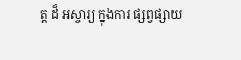ត្ត ដ៏ អស្ចារ្យ ក្នុងការ ផ្សព្វផ្សាយ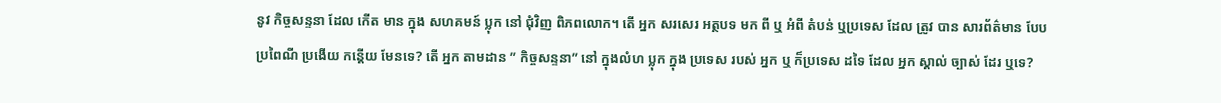នូវ កិច្ចសន្ទនា ដែល កើត មាន ក្នុង សហគមន៍ ប្លុក នៅ ជុំវិញ ពិភពលោក។ តើ អ្នក សរសេរ អត្ថបទ មក ពី ឬ អំពី តំបន់ ឬប្រទេស ដែល ត្រូវ បាន សារព័ត៌មាន បែប ប្រពៃណី ប្រងើយ កន្តើយ មែនទេ? តើ អ្នក តាមដាន ” កិច្ចសន្ទនា” នៅ ក្នុងលំហ ប្លុក ក្នុង ប្រទេស របស់ អ្នក ឬ ក៏ប្រទេស ដទៃ ដែល អ្នក ស្គាល់ ច្បាស់ ដែរ ឬទេ?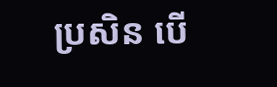ប្រសិន បើ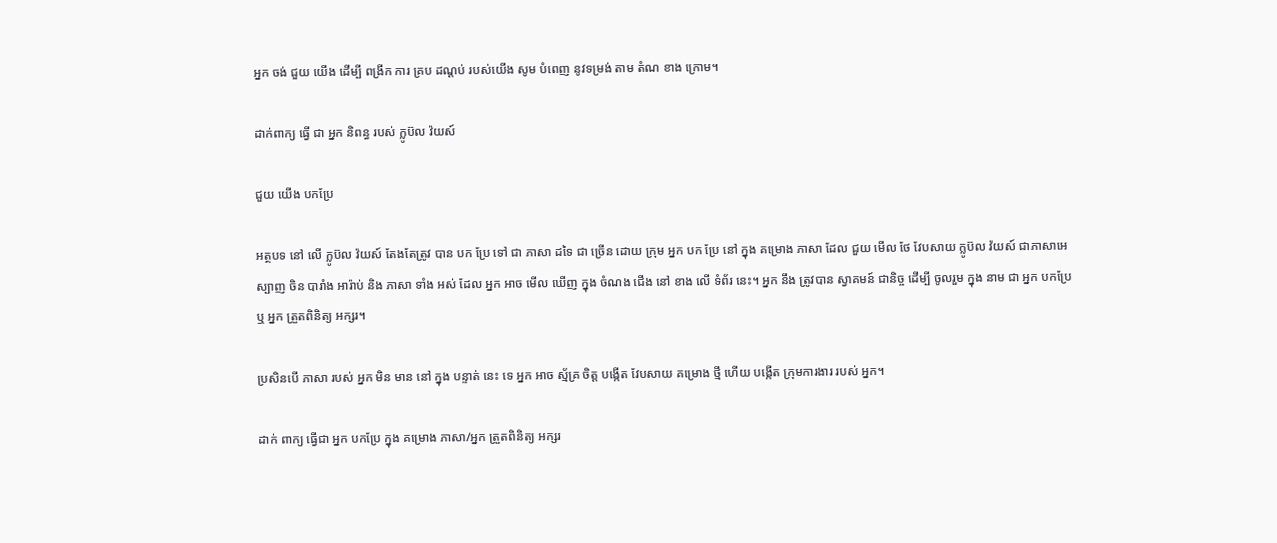អ្នក ចង់ ជួយ យើង ដើម្បី ពង្រីក ការ គ្រប ដណ្ដប់ របស់យើង សូម បំពេញ នូវទម្រង់ តាម តំណ ខាង ក្រោម។

ដាក់ពាក្យ ធ្វើ ជា អ្នក និពន្ធ របស់ ក្លូប៊ល វ៉យស៍

ជួយ យើង បកប្រែ

អត្ថបទ នៅ លើ ក្លូប៊ល វ៉យស៍ តែងតែត្រូវ បាន បក ប្រែ ទៅ ជា ភាសា ដទៃ ជា ច្រើន ដោយ ក្រុម អ្នក បក ប្រែ នៅ ក្នុង គម្រោង ភាសា ដែល ជួយ មើល ថែ វែបសាយ ក្លូប៊ល វ៉យស៍ ជាភាសាអេស្បាញ ចិន បារាំង អារ៉ាប់ និង ភាសា ទាំង អស់ ដែល អ្នក អាច មើល ឃើញ ក្នុង ចំណង ជើង នៅ ខាង លើ ទំព័រ នេះ។ អ្នក នឹង ត្រូវបាន ស្វាគមន៍ ជានិច្ច ដើម្បី ចូលរួម ក្នុង នាម ជា អ្នក បកប្រែ ឬ អ្នក ត្រួតពិនិត្យ អក្សរ។

ប្រសិនបើ ភាសា របស់ អ្នក មិន មាន នៅ ក្នុង បន្ទាត់ នេះ ទេ អ្នក អាច ស្ម័គ្រ ចិត្ត បង្កើត វែបសាយ គម្រោង ថ្មី ហើយ បង្កើត ក្រុមការងារ របស់ អ្នក។

ដាក់ ពាក្យ ធ្វើជា អ្នក បកប្រែ ក្នុង គម្រោង ភាសា/អ្នក ត្រួតពិនិត្យ អក្សរ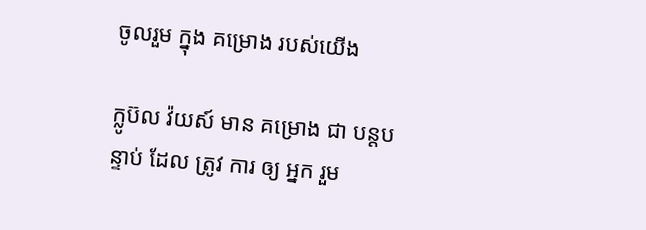ចូលរួម ក្នុង គម្រោង របស់យើង

ក្លូប៊ល វ៉យស៍ មាន គម្រោង ជា បន្តបន្ទាប់ ដែល ត្រូវ ការ ឲ្យ អ្នក រួម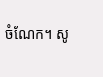ចំណែក។ សូ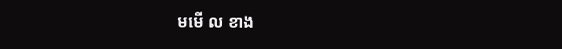មមើ ល ខាង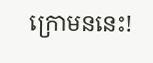ក្រោមននេះ!